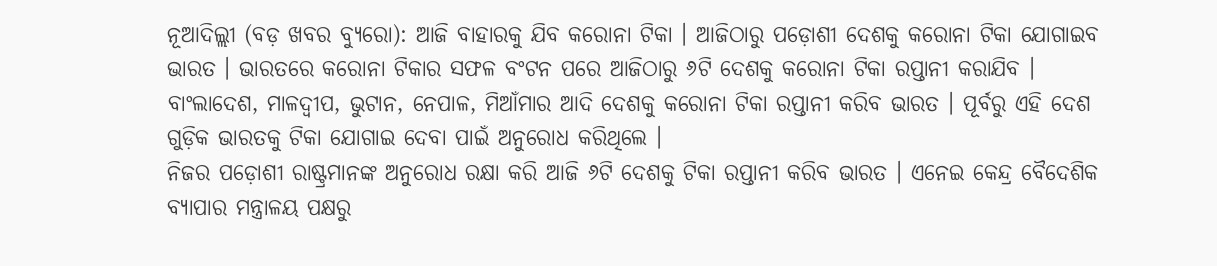ନୂଆଦିଲ୍ଲୀ (ବଡ଼ ଖବର ବ୍ୟୁରୋ): ଆଜି ବାହାରକୁ ଯିବ କରୋନା ଟିକା । ଆଜିଠାରୁ ପଡ଼ୋଶୀ ଦେଶକୁ କରୋନା ଟିକା ଯୋଗାଇବ ଭାରତ । ଭାରତରେ କରୋନା ଟିକାର ସଫଳ ବଂଟନ ପରେ ଆଜିଠାରୁ ୬ଟି ଦେଶକୁ କରୋନା ଟିକା ରପ୍ତାନୀ କରାଯିବ । ବାଂଲାଦେଶ, ମାଳଦ୍ୱୀପ, ଭୁଟାନ, ନେପାଳ, ମିଆଁମାର ଆଦି ଦେଶକୁ କରୋନା ଟିକା ରପ୍ତାନୀ କରିବ ଭାରତ । ପୂର୍ବରୁ ଏହି ଦେଶ ଗୁଡ଼ିକ ଭାରତକୁ ଟିକା ଯୋଗାଇ ଦେବା ପାଇଁ ଅନୁରୋଧ କରିଥିଲେ ।
ନିଜର ପଡ଼ୋଶୀ ରାଷ୍ଟ୍ରମାନଙ୍କ ଅନୁରୋଧ ରକ୍ଷା କରି ଆଜି ୬ଟି ଦେଶକୁ ଟିକା ରପ୍ତାନୀ କରିବ ଭାରତ । ଏନେଇ କେନ୍ଦ୍ର ବୈଦେଶିକ ବ୍ୟାପାର ମନ୍ତ୍ରାଳୟ ପକ୍ଷରୁ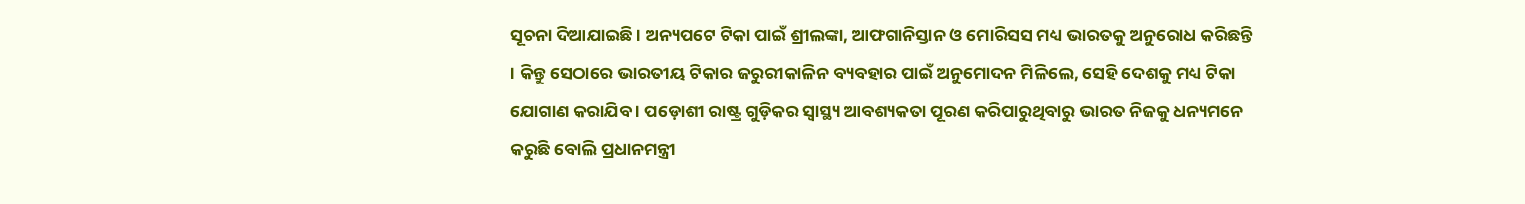ସୂଚନା ଦିଆଯାଇଛି । ଅନ୍ୟପଟେ ଟିକା ପାଇଁ ଶ୍ରୀଲଙ୍କା, ଆଫଗାନିସ୍ତାନ ଓ ମୋରିସସ ମଧ୍ୟ ଭାରତକୁ ଅନୁରୋଧ କରିଛନ୍ତି । କିନ୍ତୁ ସେଠାରେ ଭାରତୀୟ ଟିକାର ଜରୁରୀକାଳିନ ବ୍ୟବହାର ପାଇଁ ଅନୁମୋଦନ ମିଳିଲେ, ସେହି ଦେଶକୁ ମଧ୍ୟ ଟିକା ଯୋଗାଣ କରାଯିବ । ପଡ଼ୋଶୀ ରାଷ୍ଟ୍ର ଗୁଡ଼ିକର ସ୍ୱାସ୍ଥ୍ୟ ଆବଶ୍ୟକତା ପୂରଣ କରିପାରୁଥିବାରୁ ଭାରତ ନିଜକୁ ଧନ୍ୟମନେ କରୁଛି ବୋଲି ପ୍ରଧାନମନ୍ତ୍ରୀ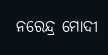ନରେନ୍ଦ୍ର ମୋଦୀ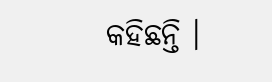କହିଛନ୍ତି ।